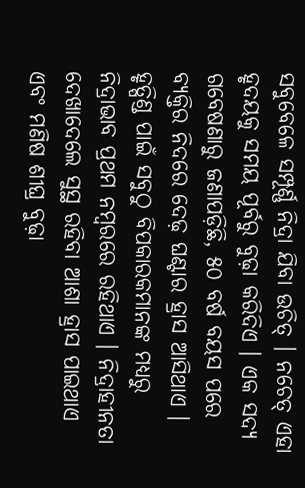ସବୁବେଳେ ସମ୍ପୂର୍ଣ୍ଣ ନିଦ୍ରା ଯିବା ଉଚିତ୍ । ନଚେତ୍ ଏହା ହୃଦୟକୁ ସମୟ ପୂର୍ବରୁ ବୁଢ଼ା କରିଦିଏ । ଏକ ସଦ୍ୟ ଗବେଷଣାରୁ ଜଣାପଡ଼ିଛି, ୫୦ ବର୍ଷ ବୟସ ପରେ ବ୍ୟକ୍ତିର ନିଦରେ ଦେଢ଼ ଘଣ୍ଟାର ହ୍ରାସ ଆସିଥାଏ । ହୃତ୍ପିଣ୍ଡ ପାଇଁ ସବୁଠୁ ବିପକାରକମାନଙ୍କ ମଧ୍ୟରୁ ନିଦ୍ରାଭାବ ପ୍ରଥମ ନମ୍ବରରେ ରହିଥାଏ । ନିଦ୍ରାହୀନତା ଦେଖାଦେଲେ ସୁସ୍ଥ ରହିବା ଆଶା ହ୍ରାସ ପାଇଥାଏ ଏବଂ ମଣିଷ ଶୀଘ୍ର ବୁଢ଼ା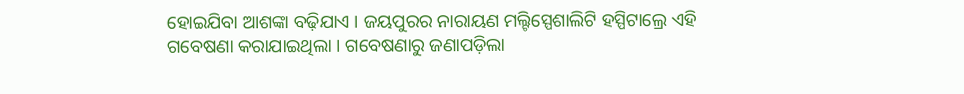ହୋଇଯିବା ଆଶଙ୍କା ବଢ଼ିଯାଏ । ଜୟପୁରର ନାରାୟଣ ମଲ୍ଟିସ୍ପେଶାଲିଟି ହସ୍ପିଟାଲ୍ରେ ଏହି ଗବେଷଣା କରାଯାଇଥିଲା । ଗବେଷଣାରୁ ଜଣାପଡ଼ିଲା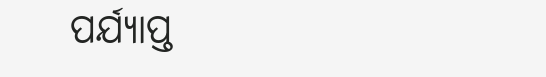ପର୍ଯ୍ୟାପ୍ତ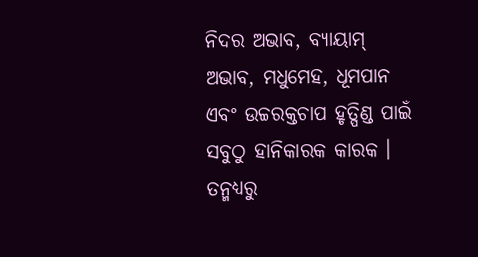ନିଦର ଅଭାବ, ବ୍ୟାୟାମ୍ ଅଭାବ, ମଧୁମେହ, ଧୂମପାନ ଏବଂ ଉଚ୍ଚରକ୍ତଚାପ ହୃତ୍ପିଣ୍ଡ ପାଇଁ ସବୁଠୁ ହାନିକାରକ କାରକ । ତନ୍ମଧ୍ୟରୁ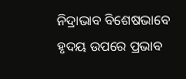ନିଦ୍ରାଭାବ ବିଶେଷଭାବେ ହୃଦୟ ଉପରେ ପ୍ରଭାବ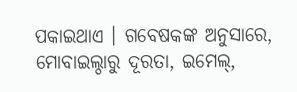ପକାଇଥାଏ । ଗବେଷକଙ୍କ ଅନୁସାରେ, ମୋବାଇଲ୍ଠାରୁ ଦୂରତା, ଇମେଲ୍,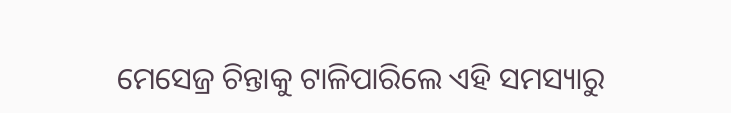ମେସେଜ୍ର ଚିନ୍ତାକୁ ଟାଳିପାରିଲେ ଏହି ସମସ୍ୟାରୁ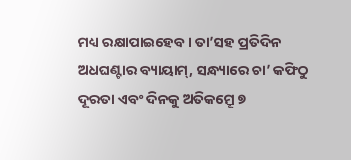ମଧ୍ୟ ରକ୍ଷାପାଇହେବ । ତା’ସହ ପ୍ରତିଦିନ ଅଧଘଣ୍ଟାର ବ୍ୟାୟାମ୍, ସନ୍ଧ୍ୟାରେ ଚା’ କଫିଠୁ ଦୂରତା ଏବଂ ଦିନକୁ ଅତିକମ୍ରେୂ ୭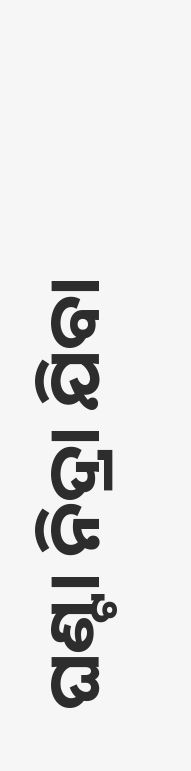ଘଣ୍ଟା ନିଦ୍ରା ଯିବା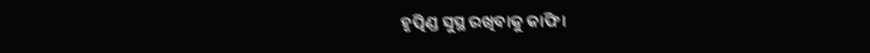ହୃତ୍ପିଣ୍ଡ ସୁସ୍ଥ ରଖିବାକୁ କାଫି ।